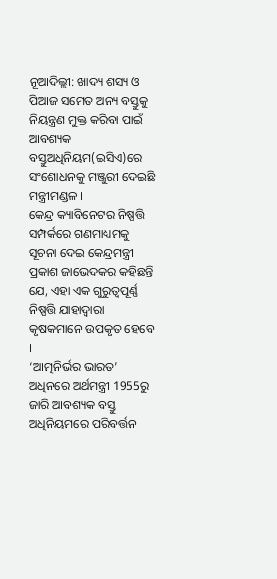ନୂଆଦିଲ୍ଲୀ: ଖାଦ୍ୟ ଶସ୍ୟ ଓ ପିଆଜ ସମେତ ଅନ୍ୟ ବସ୍ତୁକୁ ନିୟନ୍ତ୍ରଣ ମୁକ୍ତ କରିବା ପାଇଁ ଆବଶ୍ୟକ ବସ୍ତୁଅଧିନିୟମ(ଇସିଏ)ରେ ସଂଶୋଧନକୁ ମଞ୍ଜୁରୀ ଦେଇଛି ମନ୍ତ୍ରୀମଣ୍ଡଳ ।
କେନ୍ଦ୍ର କ୍ୟାବିନେଟର ନିଷ୍ପତ୍ତି ସମ୍ପର୍କରେ ଗଣମାଧ୍ୟମକୁ ସୂଚନା ଦେଇ କେନ୍ଦ୍ରମନ୍ତ୍ରୀ ପ୍ରକାଶ ଜାଭେଦକର କହିଛନ୍ତି ଯେ, ଏହା ଏକ ଗୁରୁତ୍ୱପୂର୍ଣ୍ଣ ନିଷ୍ପତ୍ତି ଯାହାଦ୍ବାରା କୃଷକମାନେ ଉପକୃତ ହେବେ ।
‘ଆତ୍ମନିର୍ଭର ଭାରତ’ ଅଧିନରେ ଅର୍ଥମନ୍ତ୍ରୀ 1955ରୁ ଜାରି ଆବଶ୍ୟକ ବସ୍ତୁ ଅଧିନିୟମରେ ପରିବର୍ତ୍ତନ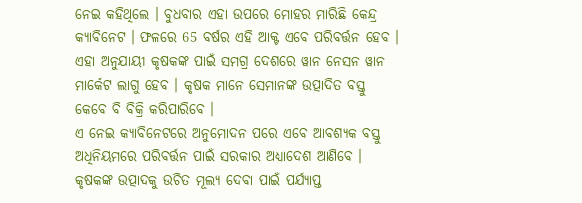ନେଇ କହିଥିଲେ । ବୁଧବାର ଏହା ଉପରେ ମୋହର ମାରିଛି କେନ୍ଦ୍ର କ୍ୟାବିନେଟ । ଫଳରେ 65 ବର୍ଷର ଏହି ଆକ୍ଟ ଏବେ ପରିବର୍ତ୍ତନ ହେବ । ଏହା ଅନୁଯାୟୀ କୃଷକଙ୍କ ପାଇଁ ସମଗ୍ର ଦେଶରେ ୱାନ ନେସନ ୱାନ ମାର୍କେଟ ଲାଗୁ ହେବ । କୃଷକ ମାନେ ସେମାନଙ୍କ ଉତ୍ପାଦିତ ବସ୍ତୁ କେବେ ବି ବିକ୍ରି କରିପାରିବେ ।
ଏ ନେଇ କ୍ୟାବିନେଟରେ ଅନୁମୋଦନ ପରେ ଏବେ ଆବଶ୍ୟକ ବସ୍ତୁ ଅଧିନିୟମରେ ପରିବର୍ତ୍ତନ ପାଇଁ ସରକାର ଅଧ୍ୟାଦେଶ ଆଣିବେ ।
କୃଷକଙ୍କ ଉତ୍ପାଦକୁ ଉଚିତ ମୂଲ୍ୟ ଦେବା ପାଇଁ ପର୍ଯ୍ୟାପ୍ତ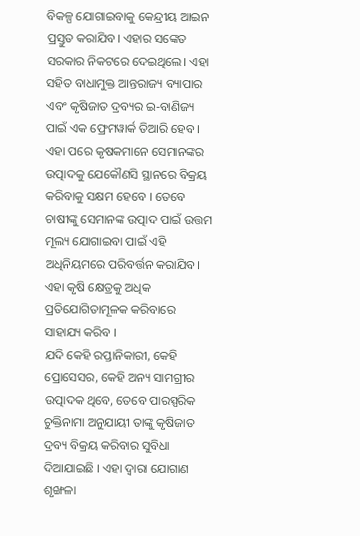ବିକଳ୍ପ ଯୋଗାଇବାକୁ କେନ୍ଦ୍ରୀୟ ଆଇନ ପ୍ରସ୍ତୁତ କରାଯିବ। ଏହାର ସଙ୍କେତ ସରକାର ନିକଟରେ ଦେଇଥିଲେ। ଏହା ସହିତ ବାଧାମୁକ୍ତ ଆନ୍ତରାଜ୍ୟ ବ୍ୟାପାର ଏବଂ କୃଷିଜାତ ଦ୍ରବ୍ୟର ଇ-ବାଣିଜ୍ୟ ପାଇଁ ଏକ ଫ୍ରେମୱାର୍କ ତିଆରି ହେବ । ଏହା ପରେ କୃଷକମାନେ ସେମାନଙ୍କର ଉତ୍ପାଦକୁ ଯେକୌଣସି ସ୍ଥାନରେ ବିକ୍ରୟ କରିବାକୁ ସକ୍ଷମ ହେବେ । ତେବେ ଚାଷୀଙ୍କୁ ସେମାନଙ୍କ ଉତ୍ପାଦ ପାଇଁ ଉତ୍ତମ ମୂଲ୍ୟ ଯୋଗାଇବା ପାଇଁ ଏହି ଅଧିନିୟମରେ ପରିବର୍ତ୍ତନ କରାଯିବ। ଏହା କୃଷି କ୍ଷେତ୍ରକୁ ଅଧିକ ପ୍ରତିଯୋଗିତାମୂଳକ କରିବାରେ ସାହାଯ୍ୟ କରିବ ।
ଯଦି କେହି ରପ୍ତାନିକାରୀ, କେହି ପ୍ରୋସେସର, କେହି ଅନ୍ୟ ସାମଗ୍ରୀର ଉତ୍ପାଦକ ଥିବେ, ତେବେ ପାରସ୍ପରିକ ଚୁକ୍ତିନାମା ଅନୁଯାୟୀ ତାଙ୍କୁ କୃଷିଜାତ ଦ୍ରବ୍ୟ ବିକ୍ରୟ କରିବାର ସୁବିଧା ଦିଆଯାଇଛି । ଏହା ଦ୍ବାରା ଯୋଗାଣ ଶୃଙ୍ଖଳା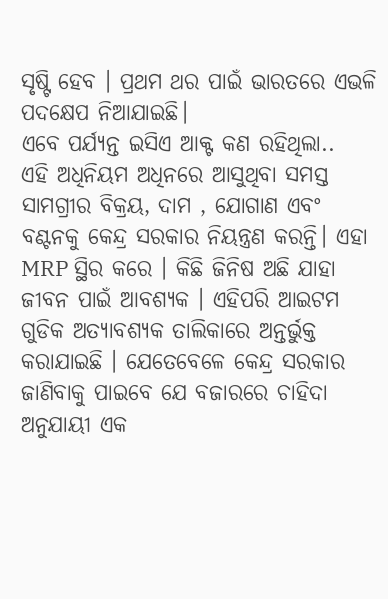ସୃଷ୍ଟି ହେବ । ପ୍ରଥମ ଥର ପାଇଁ ଭାରତରେ ଏଭଳି ପଦକ୍ଷେପ ନିଆଯାଇଛି।
ଏବେ ପର୍ଯ୍ୟନ୍ତ ଇସିଏ ଆକ୍ଟ କଣ ରହିଥିଲା..
ଏହି ଅଧିନିୟମ ଅଧିନରେ ଆସୁଥିବା ସମସ୍ତ ସାମଗ୍ରୀର ବିକ୍ରୟ, ଦାମ , ଯୋଗାଣ ଏବଂ ବଣ୍ଟନକୁ କେନ୍ଦ୍ର ସରକାର ନିୟନ୍ତ୍ରଣ କରନ୍ତି। ଏହା MRP ସ୍ଥିର କରେ । କିଛି ଜିନିଷ ଅଛି ଯାହା ଜୀବନ ପାଇଁ ଆବଶ୍ୟକ । ଏହିପରି ଆଇଟମ ଗୁଡିକ ଅତ୍ୟାବଶ୍ୟକ ତାଲିକାରେ ଅନ୍ତର୍ଭୁକ୍ତ କରାଯାଇଛି । ଯେତେବେଳେ କେନ୍ଦ୍ର ସରକାର ଜାଣିବାକୁ ପାଇବେ ଯେ ବଜାରରେ ଚାହିଦା ଅନୁଯାୟୀ ଏକ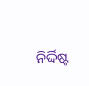ନିର୍ଦ୍ଦିଷ୍ଟ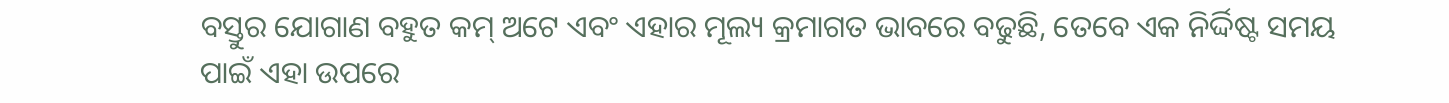ବସ୍ତୁର ଯୋଗାଣ ବହୁତ କମ୍ ଅଟେ ଏବଂ ଏହାର ମୂଲ୍ୟ କ୍ରମାଗତ ଭାବରେ ବଢୁଛି, ତେବେ ଏକ ନିର୍ଦ୍ଦିଷ୍ଟ ସମୟ ପାଇଁ ଏହା ଉପରେ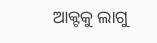ଆକ୍ଟକୁ ଲାଗୁ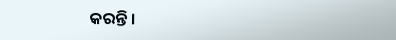କରନ୍ତି ।